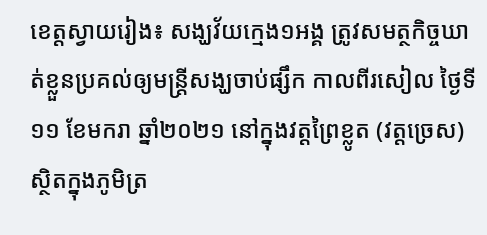ខេត្តស្វាយរៀង៖ សង្ឃវ័យក្មេង១អង្គ ត្រូវសមត្ថកិច្ចឃាត់ខ្លួនប្រគល់ឲ្យមន្រ្ដីសង្ឃចាប់ផ្សឹក កាលពីរសៀល ថ្ងៃទី១១ ខែមករា ឆ្នាំ២០២១ នៅក្នុងវត្តព្រៃខ្លូត (វត្ដច្រេស) ស្ថិតក្នុងភូមិត្រ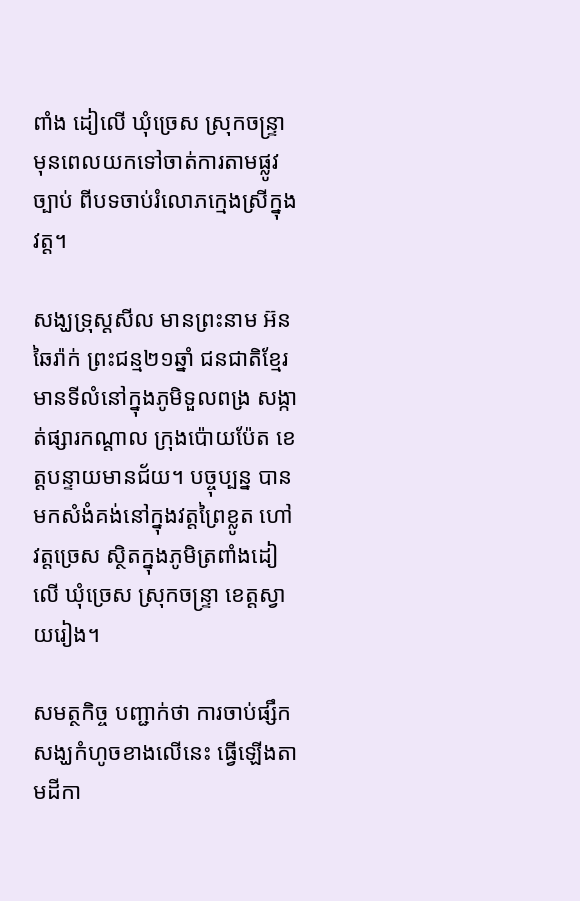ពាំង ដៀលើ ឃុំច្រេស ស្រុកចន្ទ្រា មុនពេលយកទៅចាត់ការតាមផ្លូវច្បាប់ ពីបទចាប់រំលោភក្មេងស្រីក្នុងវត្ត។

សង្ឃទ្រុស្ដសីល មានព្រះនាម អ៊ន ឆៃរ៉ាក់ ព្រះជន្ម២១ឆ្នាំ ជនជាតិខ្មែរ មានទីលំនៅក្នុងភូមិទួលពង្រ សង្កាត់ផ្សារកណ្ដាល ក្រុងប៉ោយប៉ែត ខេត្តបន្ទាយមានជ័យ។ បច្ចុប្បន្ន បានមកសំងំគង់នៅក្នុងវត្តព្រៃខ្លូត ហៅវត្តច្រេស ស្ថិតក្នុងភូមិត្រពាំងដៀលើ ឃុំច្រេស ស្រុកចន្រ្ទា ខេត្តស្វាយរៀង។

សមត្ថកិច្ច បញ្ជាក់ថា ការចាប់ផ្សឹកសង្ឃកំហូចខាងលើនេះ ធ្វើឡើងតាមដីកា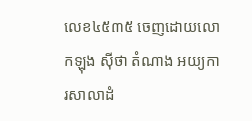លេខ៤៥៣៥ ចេញដោយលោកឡុង ស៊ីថា តំណាង អយ្យការសាលាដំ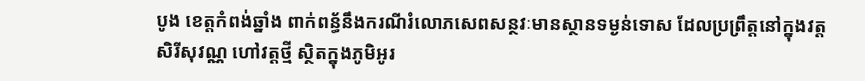បូង ខេត្តកំពង់ឆ្នាំង ពាក់ពន្ធ័នឹងករណីរំលោភសេពសន្ថវៈមានស្ថានទម្ងន់ទោស ដែលប្រព្រឹត្តនៅក្នុងវត្តសិរីសុវណ្ណ ហៅវត្តថ្មី ស្ថិតក្នុងភូមិអូរ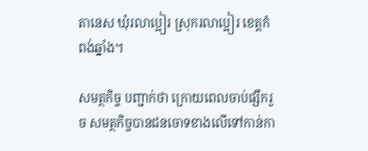តានេស ឃុំរលាប្អៀរ ស្រុករលាប្អៀរ ខេត្តកំពង់ឆ្នាំង។

សមត្ថកិច្ច បញ្ជាក់ថា ក្រោយពេលចាប់ផ្សឹករួច សមត្ថកិច្ចបានជនចោទខាងលើទៅកាន់កា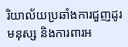រិយាល័យប្រឆាំងការជួញដូរមនុស្ស និងការពារអ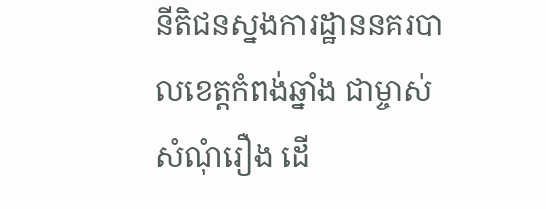នីតិជនស្នងការដ្ឋាននគរបាលខេត្តកំពង់ឆ្នាំង ជាម្ចាស់សំណុំរឿង ដើ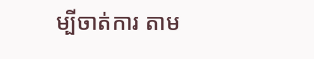ម្បីចាត់ការ តាម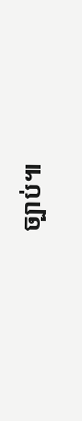ច្បាប់៕